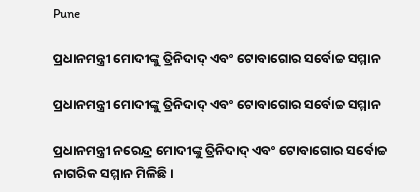Pune

ପ୍ରଧାନମନ୍ତ୍ରୀ ମୋଦୀଙ୍କୁ ତ୍ରିନିଦାଦ୍ ଏବଂ ଟୋବାଗୋର ସର୍ବୋଚ୍ଚ ସମ୍ମାନ

ପ୍ରଧାନମନ୍ତ୍ରୀ ମୋଦୀଙ୍କୁ ତ୍ରିନିଦାଦ୍ ଏବଂ ଟୋବାଗୋର ସର୍ବୋଚ୍ଚ ସମ୍ମାନ

ପ୍ରଧାନମନ୍ତ୍ରୀ ନରେନ୍ଦ୍ର ମୋଦୀଙ୍କୁ ତ୍ରିନିଦାଦ୍ ଏବଂ ଟୋବାଗୋର ସର୍ବୋଚ୍ଚ ନାଗରିକ ସମ୍ମାନ ମିଳିଛି।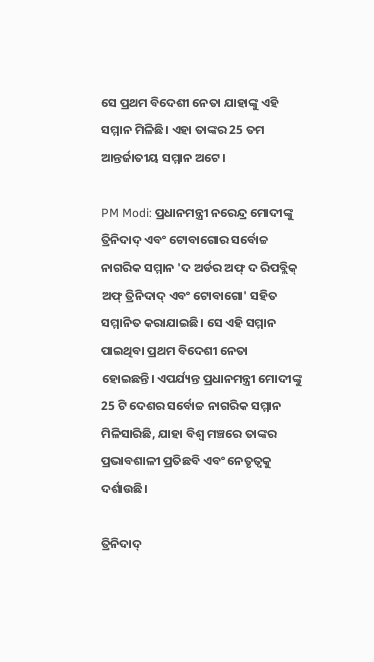ସେ ପ୍ରଥମ ବିଦେଶୀ ନେତା ଯାହାଙ୍କୁ ଏହି ସମ୍ମାନ ମିଳିଛି। ଏହା ତାଙ୍କର 25 ତମ ଆନ୍ତର୍ଜାତୀୟ ସମ୍ମାନ ଅଟେ।

PM Modi: ପ୍ରଧାନମନ୍ତ୍ରୀ ନରେନ୍ଦ୍ର ମୋଦୀଙ୍କୁ ତ୍ରିନିଦାଦ୍ ଏବଂ ଟୋବାଗୋର ସର୍ବୋଚ୍ଚ ନାଗରିକ ସମ୍ମାନ 'ଦ ଅର୍ଡର ଅଫ୍ ଦ ରିପବ୍ଲିକ୍ ଅଫ୍ ତ୍ରିନିଦାଦ୍ ଏବଂ ଟୋବାଗୋ' ସହିତ ସମ୍ମାନିତ କରାଯାଇଛି। ସେ ଏହି ସମ୍ମାନ ପାଇଥିବା ପ୍ରଥମ ବିଦେଶୀ ନେତା ହୋଇଛନ୍ତି। ଏପର୍ଯ୍ୟନ୍ତ ପ୍ରଧାନମନ୍ତ୍ରୀ ମୋଦୀଙ୍କୁ 25 ଟି ଦେଶର ସର୍ବୋଚ୍ଚ ନାଗରିକ ସମ୍ମାନ ମିଳିସାରିଛି, ଯାହା ବିଶ୍ୱ ମଞ୍ଚରେ ତାଙ୍କର ପ୍ରଭାବଶାଳୀ ପ୍ରତିଛବି ଏବଂ ନେତୃତ୍ୱକୁ ଦର୍ଶାଉଛି।

ତ୍ରିନିଦାଦ୍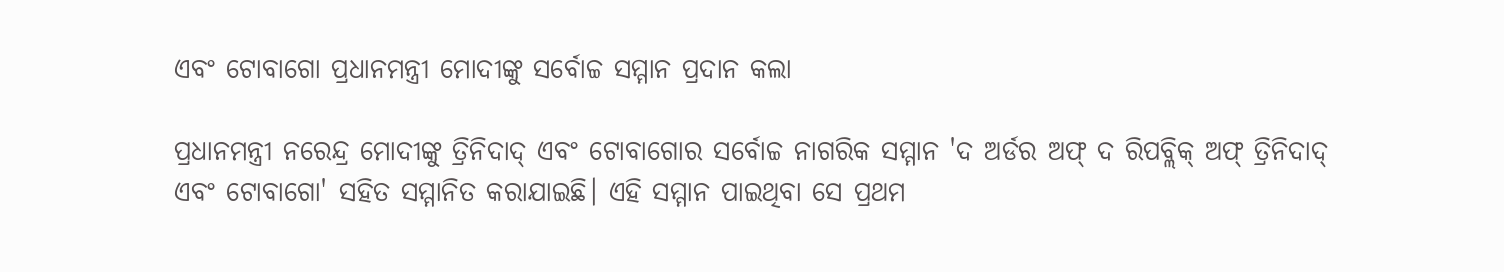ଏବଂ ଟୋବାଗୋ ପ୍ରଧାନମନ୍ତ୍ରୀ ମୋଦୀଙ୍କୁ ସର୍ବୋଚ୍ଚ ସମ୍ମାନ ପ୍ରଦାନ କଲା

ପ୍ରଧାନମନ୍ତ୍ରୀ ନରେନ୍ଦ୍ର ମୋଦୀଙ୍କୁ ତ୍ରିନିଦାଦ୍ ଏବଂ ଟୋବାଗୋର ସର୍ବୋଚ୍ଚ ନାଗରିକ ସମ୍ମାନ 'ଦ ଅର୍ଡର ଅଫ୍ ଦ ରିପବ୍ଲିକ୍ ଅଫ୍ ତ୍ରିନିଦାଦ୍ ଏବଂ ଟୋବାଗୋ' ସହିତ ସମ୍ମାନିତ କରାଯାଇଛି। ଏହି ସମ୍ମାନ ପାଇଥିବା ସେ ପ୍ରଥମ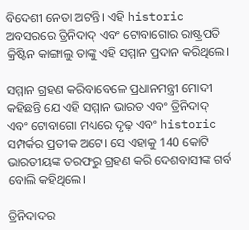ବିଦେଶୀ ନେତା ଅଟନ୍ତି। ଏହି historic ଅବସରରେ ତ୍ରିନିଦାଦ୍ ଏବଂ ଟୋବାଗୋର ରାଷ୍ଟ୍ରପତି କ୍ରିଷ୍ଟିନ କାଙ୍ଗାଲୁ ତାଙ୍କୁ ଏହି ସମ୍ମାନ ପ୍ରଦାନ କରିଥିଲେ।

ସମ୍ମାନ ଗ୍ରହଣ କରିବାବେଳେ ପ୍ରଧାନମନ୍ତ୍ରୀ ମୋଦୀ କହିଛନ୍ତି ଯେ ଏହି ସମ୍ମାନ ଭାରତ ଏବଂ ତ୍ରିନିଦାଦ୍ ଏବଂ ଟୋବାଗୋ ମଧ୍ୟରେ ଦୃଢ଼ ଏବଂ historic ସମ୍ପର୍କର ପ୍ରତୀକ ଅଟେ। ସେ ଏହାକୁ 140 କୋଟି ଭାରତୀୟଙ୍କ ତରଫରୁ ଗ୍ରହଣ କରି ଦେଶବାସୀଙ୍କ ଗର୍ବ ବୋଲି କହିଥିଲେ।

ତ୍ରିନିଦାଦର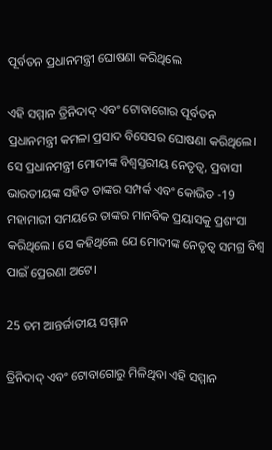ପୂର୍ବତନ ପ୍ରଧାନମନ୍ତ୍ରୀ ଘୋଷଣା କରିଥିଲେ

ଏହି ସମ୍ମାନ ତ୍ରିନିଦାଦ୍ ଏବଂ ଟୋବାଗୋର ପୂର୍ବତନ ପ୍ରଧାନମନ୍ତ୍ରୀ କମଳା ପ୍ରସାଦ ବିସେସର ଘୋଷଣା କରିଥିଲେ। ସେ ପ୍ରଧାନମନ୍ତ୍ରୀ ମୋଦୀଙ୍କ ବିଶ୍ୱସ୍ତରୀୟ ନେତୃତ୍ୱ, ପ୍ରବାସୀ ଭାରତୀୟଙ୍କ ସହିତ ତାଙ୍କର ସମ୍ପର୍କ ଏବଂ କୋଭିଡ -19 ମହାମାରୀ ସମୟରେ ତାଙ୍କର ମାନବିକ ପ୍ରୟାସକୁ ପ୍ରଶଂସା କରିଥିଲେ। ସେ କହିଥିଲେ ଯେ ମୋଦୀଙ୍କ ନେତୃତ୍ୱ ସମଗ୍ର ବିଶ୍ୱ ପାଇଁ ପ୍ରେରଣା ଅଟେ।

25 ତମ ଆନ୍ତର୍ଜାତୀୟ ସମ୍ମାନ

ତ୍ରିନିଦାଦ୍ ଏବଂ ଟୋବାଗୋରୁ ମିଳିଥିବା ଏହି ସମ୍ମାନ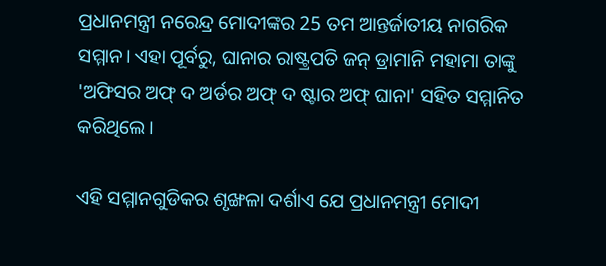ପ୍ରଧାନମନ୍ତ୍ରୀ ନରେନ୍ଦ୍ର ମୋଦୀଙ୍କର 25 ତମ ଆନ୍ତର୍ଜାତୀୟ ନାଗରିକ ସମ୍ମାନ। ଏହା ପୂର୍ବରୁ, ଘାନାର ରାଷ୍ଟ୍ରପତି ଜନ୍ ଡ୍ରାମାନି ମହାମା ତାଙ୍କୁ 'ଅଫିସର ଅଫ୍ ଦ ଅର୍ଡର ଅଫ୍ ଦ ଷ୍ଟାର ଅଫ୍ ଘାନା' ସହିତ ସମ୍ମାନିତ କରିଥିଲେ।

ଏହି ସମ୍ମାନଗୁଡିକର ଶୃଙ୍ଖଳା ଦର୍ଶାଏ ଯେ ପ୍ରଧାନମନ୍ତ୍ରୀ ମୋଦୀ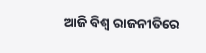ଆଜି ବିଶ୍ୱ ରାଜନୀତିରେ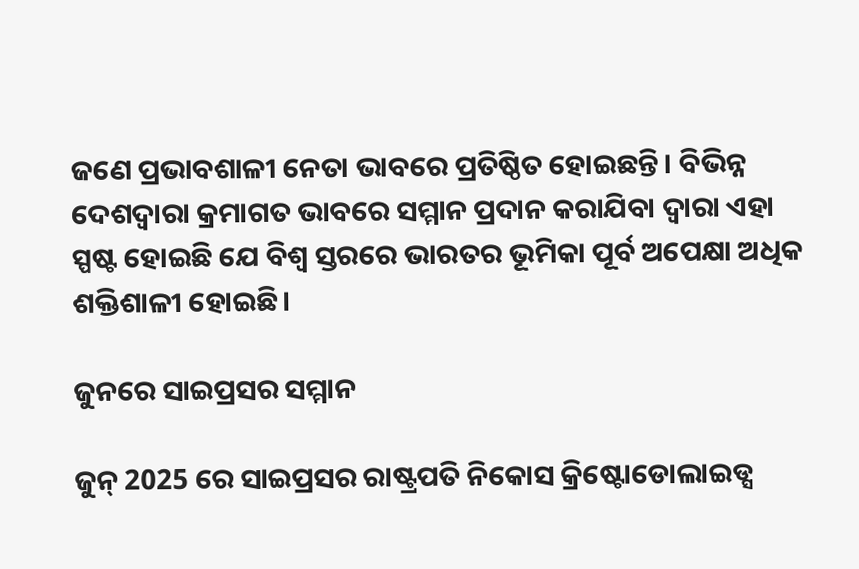ଜଣେ ପ୍ରଭାବଶାଳୀ ନେତା ଭାବରେ ପ୍ରତିଷ୍ଠିତ ହୋଇଛନ୍ତି। ବିଭିନ୍ନ ଦେଶଦ୍ୱାରା କ୍ରମାଗତ ଭାବରେ ସମ୍ମାନ ପ୍ରଦାନ କରାଯିବା ଦ୍ୱାରା ଏହା ସ୍ପଷ୍ଟ ହୋଇଛି ଯେ ବିଶ୍ୱ ସ୍ତରରେ ଭାରତର ଭୂମିକା ପୂର୍ବ ଅପେକ୍ଷା ଅଧିକ ଶକ୍ତିଶାଳୀ ହୋଇଛି।

ଜୁନରେ ସାଇପ୍ରସର ସମ୍ମାନ

ଜୁନ୍ 2025 ରେ ସାଇପ୍ରସର ରାଷ୍ଟ୍ରପତି ନିକୋସ କ୍ରିଷ୍ଟୋଡୋଲାଇଡ୍ସ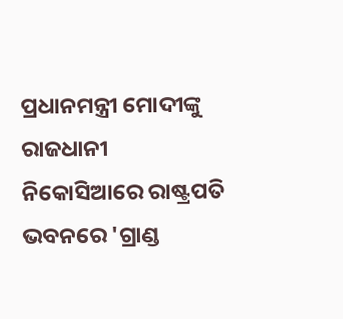ପ୍ରଧାନମନ୍ତ୍ରୀ ମୋଦୀଙ୍କୁ ରାଜଧାନୀ ନିକୋସିଆରେ ରାଷ୍ଟ୍ରପତି ଭବନରେ 'ଗ୍ରାଣ୍ଡ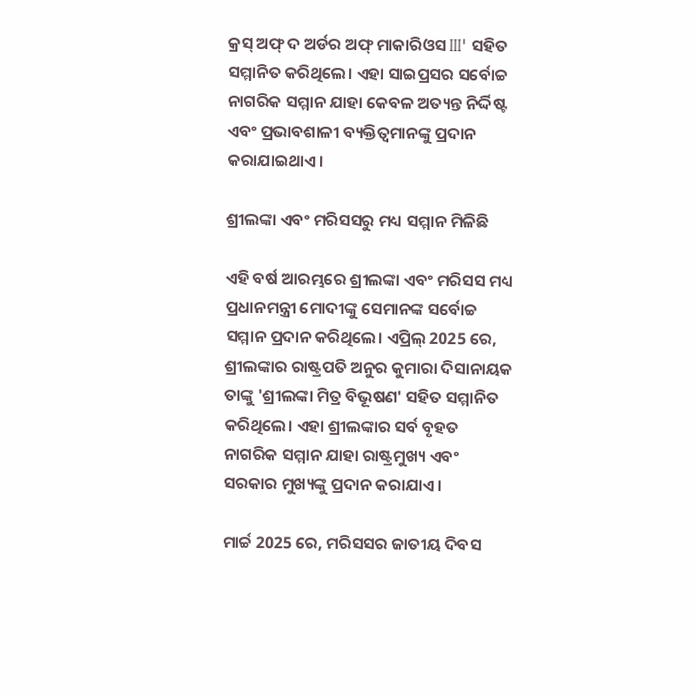କ୍ରସ୍ ଅଫ୍ ଦ ଅର୍ଡର ଅଫ୍ ମାକାରିଓସ III' ସହିତ ସମ୍ମାନିତ କରିଥିଲେ। ଏହା ସାଇପ୍ରସର ସର୍ବୋଚ୍ଚ ନାଗରିକ ସମ୍ମାନ ଯାହା କେବଳ ଅତ୍ୟନ୍ତ ନିର୍ଦ୍ଦିଷ୍ଟ ଏବଂ ପ୍ରଭାବଶାଳୀ ବ୍ୟକ୍ତିତ୍ୱମାନଙ୍କୁ ପ୍ରଦାନ କରାଯାଇଥାଏ।

ଶ୍ରୀଲଙ୍କା ଏବଂ ମରିସସରୁ ମଧ୍ୟ ସମ୍ମାନ ମିଳିଛି

ଏହି ବର୍ଷ ଆରମ୍ଭରେ ଶ୍ରୀଲଙ୍କା ଏବଂ ମରିସସ ମଧ୍ୟ ପ୍ରଧାନମନ୍ତ୍ରୀ ମୋଦୀଙ୍କୁ ସେମାନଙ୍କ ସର୍ବୋଚ୍ଚ ସମ୍ମାନ ପ୍ରଦାନ କରିଥିଲେ। ଏପ୍ରିଲ୍ 2025 ରେ, ଶ୍ରୀଲଙ୍କାର ରାଷ୍ଟ୍ରପତି ଅନୁର କୁମାରା ଦିସାନାୟକ ତାଙ୍କୁ 'ଶ୍ରୀଲଙ୍କା ମିତ୍ର ବିଭୂଷଣ' ସହିତ ସମ୍ମାନିତ କରିଥିଲେ। ଏହା ଶ୍ରୀଲଙ୍କାର ସର୍ବ ବୃହତ ନାଗରିକ ସମ୍ମାନ ଯାହା ରାଷ୍ଟ୍ରମୁଖ୍ୟ ଏବଂ ସରକାର ମୁଖ୍ୟଙ୍କୁ ପ୍ରଦାନ କରାଯାଏ।

ମାର୍ଚ୍ଚ 2025 ରେ, ମରିସସର ଜାତୀୟ ଦିବସ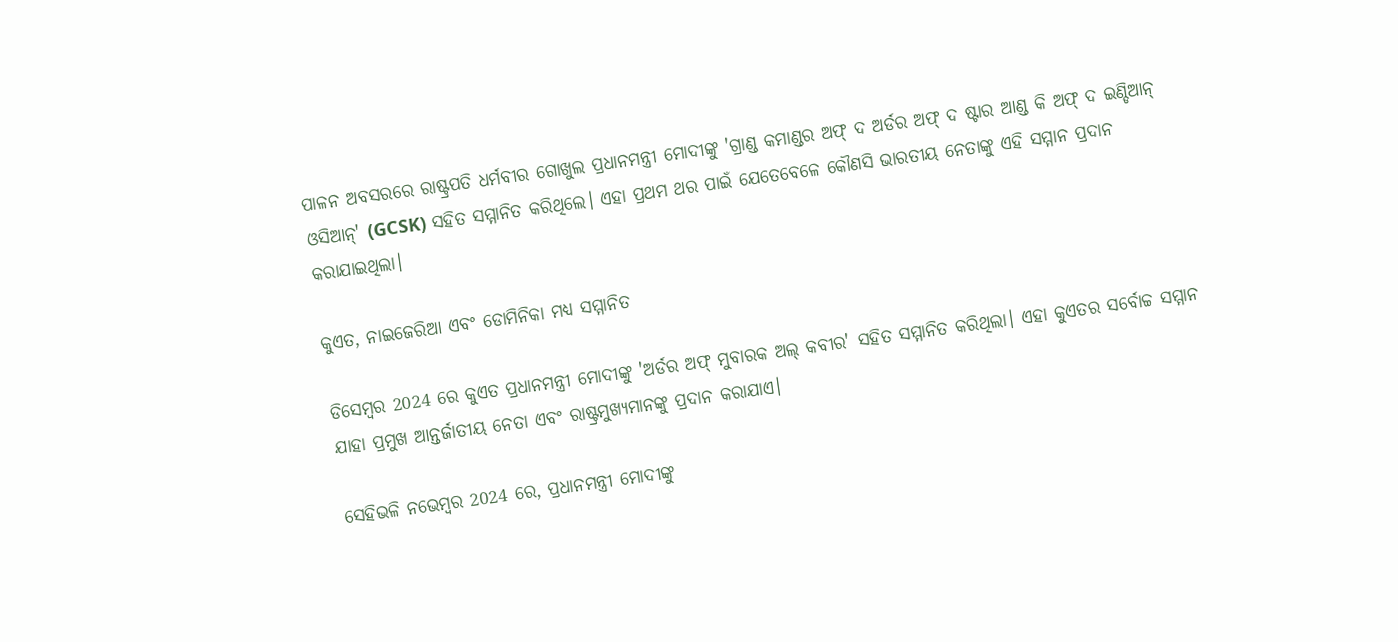ପାଳନ ଅବସରରେ ରାଷ୍ଟ୍ରପତି ଧର୍ମବୀର ଗୋଖୁଲ ପ୍ରଧାନମନ୍ତ୍ରୀ ମୋଦୀଙ୍କୁ 'ଗ୍ରାଣ୍ଡ କମାଣ୍ଡର ଅଫ୍ ଦ ଅର୍ଡର ଅଫ୍ ଦ ଷ୍ଟାର ଆଣ୍ଡ କି ଅଫ୍ ଦ ଇଣ୍ଡିଆନ୍ ଓସିଆନ୍' (GCSK) ସହିତ ସମ୍ମାନିତ କରିଥିଲେ। ଏହା ପ୍ରଥମ ଥର ପାଇଁ ଯେତେବେଳେ କୌଣସି ଭାରତୀୟ ନେତାଙ୍କୁ ଏହି ସମ୍ମାନ ପ୍ରଦାନ କରାଯାଇଥିଲା।

କୁଏତ, ନାଇଜେରିଆ ଏବଂ ଡୋମିନିକା ମଧ୍ୟ ସମ୍ମାନିତ

ଡିସେମ୍ବର 2024 ରେ କୁଏତ ପ୍ରଧାନମନ୍ତ୍ରୀ ମୋଦୀଙ୍କୁ 'ଅର୍ଡର ଅଫ୍ ମୁବାରକ ଅଲ୍ କବୀର' ସହିତ ସମ୍ମାନିତ କରିଥିଲା। ଏହା କୁଏତର ସର୍ବୋଚ୍ଚ ସମ୍ମାନ ଯାହା ପ୍ରମୁଖ ଆନ୍ତର୍ଜାତୀୟ ନେତା ଏବଂ ରାଷ୍ଟ୍ରମୁଖ୍ୟମାନଙ୍କୁ ପ୍ରଦାନ କରାଯାଏ।

ସେହିଭଳି ନଭେମ୍ବର 2024 ରେ, ପ୍ରଧାନମନ୍ତ୍ରୀ ମୋଦୀଙ୍କୁ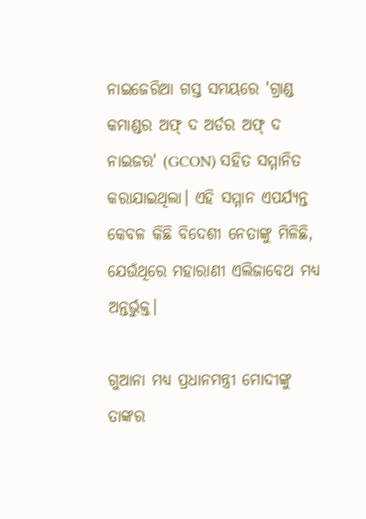ନାଇଜେରିଆ ଗସ୍ତ ସମୟରେ 'ଗ୍ରାଣ୍ଡ କମାଣ୍ଡର ଅଫ୍ ଦ ଅର୍ଡର ଅଫ୍ ଦ ନାଇଜର' (GCON) ସହିତ ସମ୍ମାନିତ କରାଯାଇଥିଲା। ଏହି ସମ୍ମାନ ଏପର୍ଯ୍ୟନ୍ତ କେବଳ କିଛି ବିଦେଶୀ ନେତାଙ୍କୁ ମିଳିଛି, ଯେଉଁଥିରେ ମହାରାଣୀ ଏଲିଜାବେଥ ମଧ୍ୟ ଅନ୍ତର୍ଭୁକ୍ତ।

ଗୁଆନା ମଧ୍ୟ ପ୍ରଧାନମନ୍ତ୍ରୀ ମୋଦୀଙ୍କୁ ତାଙ୍କର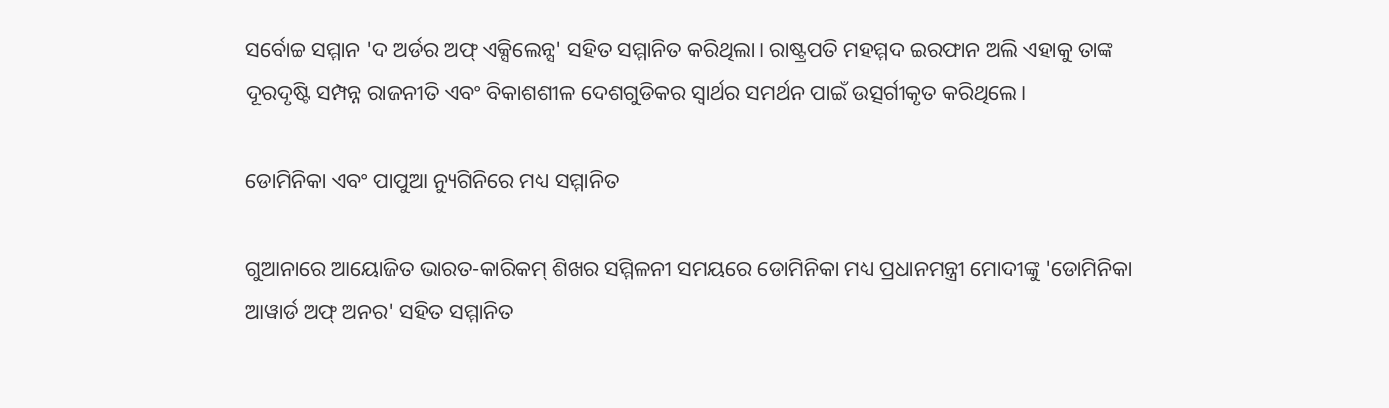ସର୍ବୋଚ୍ଚ ସମ୍ମାନ 'ଦ ଅର୍ଡର ଅଫ୍ ଏକ୍ସିଲେନ୍ସ' ସହିତ ସମ୍ମାନିତ କରିଥିଲା। ରାଷ୍ଟ୍ରପତି ମହମ୍ମଦ ଇରଫାନ ଅଲି ଏହାକୁ ତାଙ୍କ ଦୂରଦୃଷ୍ଟି ସମ୍ପନ୍ନ ରାଜନୀତି ଏବଂ ବିକାଶଶୀଳ ଦେଶଗୁଡିକର ସ୍ୱାର୍ଥର ସମର୍ଥନ ପାଇଁ ଉତ୍ସର୍ଗୀକୃତ କରିଥିଲେ।

ଡୋମିନିକା ଏବଂ ପାପୁଆ ନ୍ୟୁଗିନିରେ ମଧ୍ୟ ସମ୍ମାନିତ

ଗୁଆନାରେ ଆୟୋଜିତ ଭାରତ-କାରିକମ୍ ଶିଖର ସମ୍ମିଳନୀ ସମୟରେ ଡୋମିନିକା ମଧ୍ୟ ପ୍ରଧାନମନ୍ତ୍ରୀ ମୋଦୀଙ୍କୁ 'ଡୋମିନିକା ଆୱାର୍ଡ ଅଫ୍ ଅନର' ସହିତ ସମ୍ମାନିତ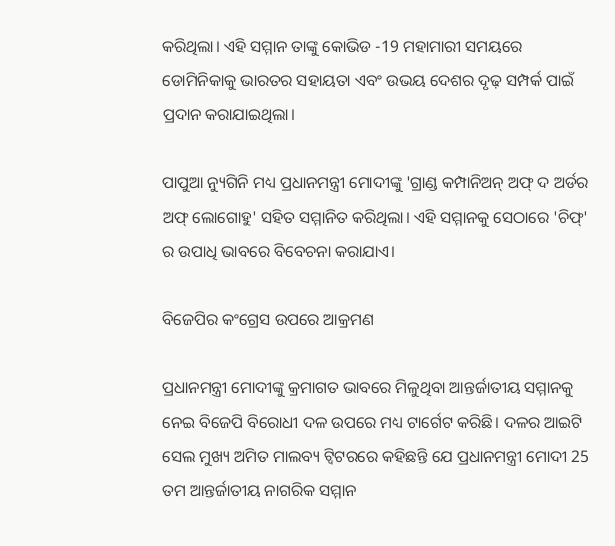କରିଥିଲା। ଏହି ସମ୍ମାନ ତାଙ୍କୁ କୋଭିଡ -19 ମହାମାରୀ ସମୟରେ ଡୋମିନିକାକୁ ଭାରତର ସହାୟତା ଏବଂ ଉଭୟ ଦେଶର ଦୃଢ଼ ସମ୍ପର୍କ ପାଇଁ ପ୍ରଦାନ କରାଯାଇଥିଲା।

ପାପୁଆ ନ୍ୟୁଗିନି ମଧ୍ୟ ପ୍ରଧାନମନ୍ତ୍ରୀ ମୋଦୀଙ୍କୁ 'ଗ୍ରାଣ୍ଡ କମ୍ପାନିଅନ୍ ଅଫ୍ ଦ ଅର୍ଡର ଅଫ୍ ଲୋଗୋହୁ' ସହିତ ସମ୍ମାନିତ କରିଥିଲା। ଏହି ସମ୍ମାନକୁ ସେଠାରେ 'ଚିଫ୍' ର ଉପାଧି ଭାବରେ ବିବେଚନା କରାଯାଏ।

ବିଜେପିର କଂଗ୍ରେସ ଉପରେ ଆକ୍ରମଣ

ପ୍ରଧାନମନ୍ତ୍ରୀ ମୋଦୀଙ୍କୁ କ୍ରମାଗତ ଭାବରେ ମିଳୁଥିବା ଆନ୍ତର୍ଜାତୀୟ ସମ୍ମାନକୁ ନେଇ ବିଜେପି ବିରୋଧୀ ଦଳ ଉପରେ ମଧ୍ୟ ଟାର୍ଗେଟ କରିଛି। ଦଳର ଆଇଟି ସେଲ ମୁଖ୍ୟ ଅମିତ ମାଲବ୍ୟ ଟ୍ୱିଟରରେ କହିଛନ୍ତି ଯେ ପ୍ରଧାନମନ୍ତ୍ରୀ ମୋଦୀ 25 ତମ ଆନ୍ତର୍ଜାତୀୟ ନାଗରିକ ସମ୍ମାନ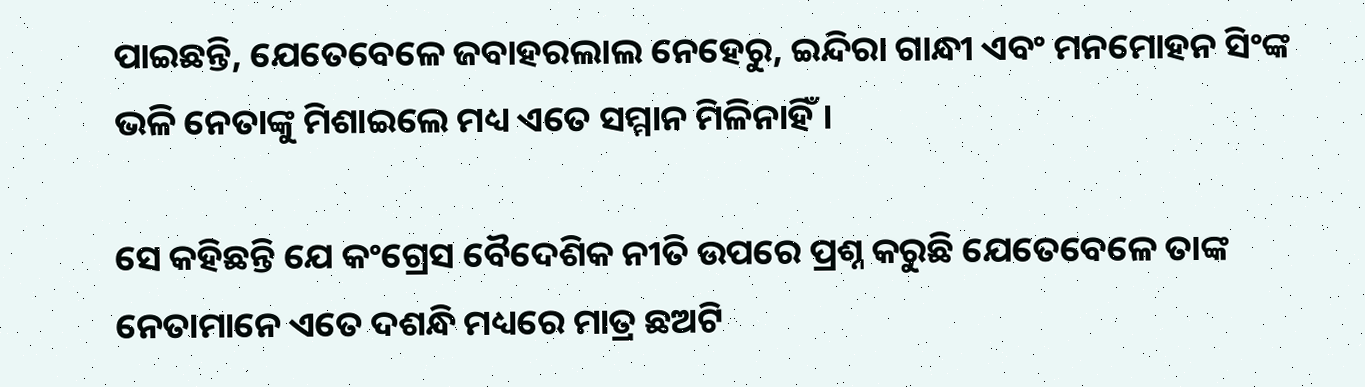ପାଇଛନ୍ତି, ଯେତେବେଳେ ଜବାହରଲାଲ ନେହେରୁ, ଇନ୍ଦିରା ଗାନ୍ଧୀ ଏବଂ ମନମୋହନ ସିଂଙ୍କ ଭଳି ନେତାଙ୍କୁ ମିଶାଇଲେ ମଧ୍ୟ ଏତେ ସମ୍ମାନ ମିଳିନାହିଁ।

ସେ କହିଛନ୍ତି ଯେ କଂଗ୍ରେସ ବୈଦେଶିକ ନୀତି ଉପରେ ପ୍ରଶ୍ନ କରୁଛି ଯେତେବେଳେ ତାଙ୍କ ନେତାମାନେ ଏତେ ଦଶନ୍ଧି ମଧ୍ୟରେ ମାତ୍ର ଛଅଟି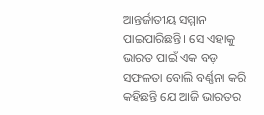ଆନ୍ତର୍ଜାତୀୟ ସମ୍ମାନ ପାଇପାରିଛନ୍ତି। ସେ ଏହାକୁ ଭାରତ ପାଇଁ ଏକ ବଡ଼ ସଫଳତା ବୋଲି ବର୍ଣ୍ଣନା କରି କହିଛନ୍ତି ଯେ ଆଜି ଭାରତର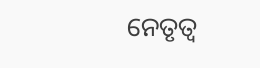ନେତୃତ୍ୱ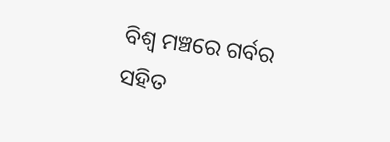ବିଶ୍ୱ ମଞ୍ଚରେ ଗର୍ବର ସହିତ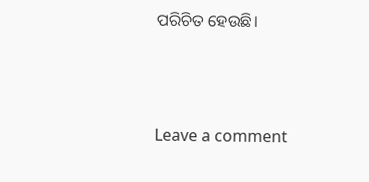ପରିଚିତ ହେଉଛି।



Leave a comment